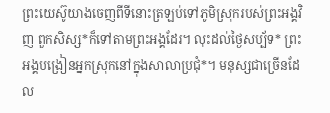ព្រះយេស៊ូយាងចេញពីទីនោះត្រឡប់ទៅភូមិស្រុករបស់ព្រះអង្គវិញ ពួកសិស្ស*ក៏ទៅតាមព្រះអង្គដែរ។ លុះដល់ថ្ងៃសប្ប័ទ* ព្រះអង្គបង្រៀនអ្នកស្រុកនៅក្នុងសាលាប្រជុំ*។ មនុស្សជាច្រើនដែល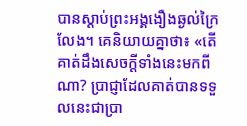បានស្ដាប់ព្រះអង្គងឿងឆ្ងល់ក្រៃលែង។ គេនិយាយគ្នាថា៖ «តើគាត់ដឹងសេចក្ដីទាំងនេះមកពីណា? ប្រាជ្ញាដែលគាត់បានទទួលនេះជាប្រា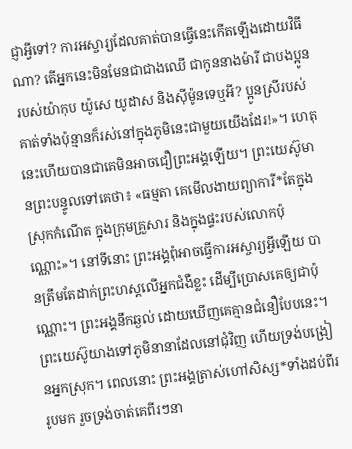ជ្ញាអ្វីទៅ? ការអស្ចារ្យដែលគាត់បានធ្វើនេះកើតឡើងដោយវិធីណា? តើអ្នកនេះមិនមែនជាជាងឈើ ជាកូននាងម៉ារី ជាបងប្អូនរបស់យ៉ាកុប យ៉ូសេ យូដាស និងស៊ីម៉ូនទេឬអី? ប្អូនស្រីរបស់គាត់ទាំងប៉ុន្មានក៏រស់នៅក្នុងភូមិនេះជាមួយយើងដែរ!»។ ហេតុនេះហើយបានជាគេមិនអាចជឿព្រះអង្គឡើយ។ ព្រះយេស៊ូមានព្រះបន្ទូលទៅគេថា៖ «ធម្មតា គេមើលងាយព្យាការី*តែក្នុងស្រុកកំណើត ក្នុងក្រុមគ្រួសារ និងក្នុងផ្ទះរបស់លោកប៉ុណ្ណោះ»។ នៅទីនោះ ព្រះអង្គពុំអាចធ្វើការអស្ចារ្យអ្វីឡើយ បានត្រឹមតែដាក់ព្រះហស្ដលើអ្នកជំងឺខ្លះ ដើម្បីប្រោសគេឲ្យជាប៉ុណ្ណោះ។ ព្រះអង្គនឹកឆ្ងល់ ដោយឃើញគេគ្មានជំនឿបែបនេះ។ ព្រះយេស៊ូយាងទៅភូមិនានាដែលនៅជុំវិញ ហើយទ្រង់បង្រៀនអ្នកស្រុក។ ពេលនោះ ព្រះអង្គត្រាស់ហៅសិស្ស*ទាំងដប់ពីររូបមក រួចទ្រង់ចាត់គេពីរៗនា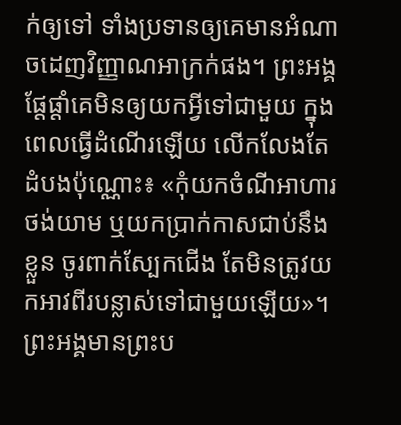ក់ឲ្យទៅ ទាំងប្រទានឲ្យគេមានអំណាចដេញវិញ្ញាណអាក្រក់ផង។ ព្រះអង្គផ្ដែផ្ដាំគេមិនឲ្យយកអ្វីទៅជាមួយ ក្នុងពេលធ្វើដំណើរឡើយ លើកលែងតែដំបងប៉ុណ្ណោះ៖ «កុំយកចំណីអាហារ ថង់យាម ឬយកប្រាក់កាសជាប់នឹងខ្លួន ចូរពាក់ស្បែកជើង តែមិនត្រូវយកអាវពីរបន្លាស់ទៅជាមួយឡើយ»។ ព្រះអង្គមានព្រះប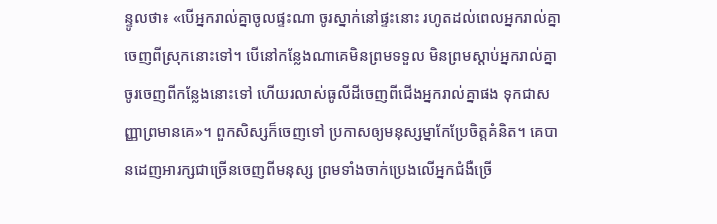ន្ទូលថា៖ «បើអ្នករាល់គ្នាចូលផ្ទះណា ចូរស្នាក់នៅផ្ទះនោះ រហូតដល់ពេលអ្នករាល់គ្នាចេញពីស្រុកនោះទៅ។ បើនៅកន្លែងណាគេមិនព្រមទទួល មិនព្រមស្ដាប់អ្នករាល់គ្នា ចូរចេញពីកន្លែងនោះទៅ ហើយរលាស់ធូលីដីចេញពីជើងអ្នករាល់គ្នាផង ទុកជាសញ្ញាព្រមានគេ»។ ពួកសិស្សក៏ចេញទៅ ប្រកាសឲ្យមនុស្សម្នាកែប្រែចិត្តគំនិត។ គេបានដេញអារក្សជាច្រើនចេញពីមនុស្ស ព្រមទាំងចាក់ប្រេងលើអ្នកជំងឺច្រើ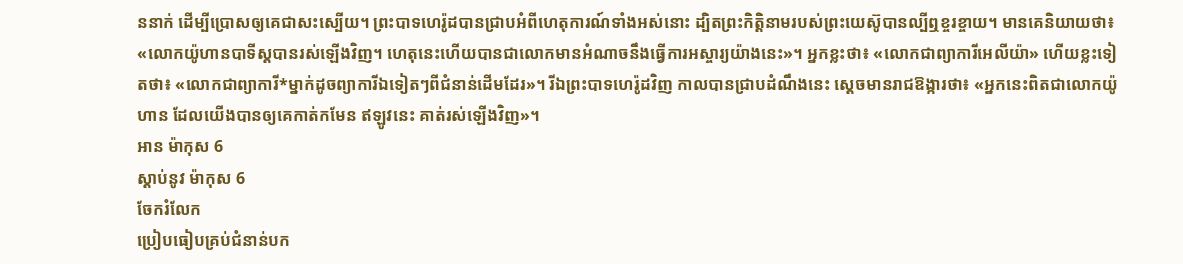ននាក់ ដើម្បីប្រោសឲ្យគេជាសះស្បើយ។ ព្រះបាទហេរ៉ូដបានជ្រាបអំពីហេតុការណ៍ទាំងអស់នោះ ដ្បិតព្រះកិត្តិនាមរបស់ព្រះយេស៊ូបានល្បីឮខ្ចរខ្ចាយ។ មានគេនិយាយថា៖ «លោកយ៉ូហានបាទីស្ដបានរស់ឡើងវិញ។ ហេតុនេះហើយបានជាលោកមានអំណាចនឹងធ្វើការអស្ចារ្យយ៉ាងនេះ»។ អ្នកខ្លះថា៖ «លោកជាព្យាការីអេលីយ៉ា» ហើយខ្លះទៀតថា៖ «លោកជាព្យាការី*ម្នាក់ដូចព្យាការីឯទៀតៗពីជំនាន់ដើមដែរ»។ រីឯព្រះបាទហេរ៉ូដវិញ កាលបានជ្រាបដំណឹងនេះ ស្ដេចមានរាជឱង្ការថា៖ «អ្នកនេះពិតជាលោកយ៉ូហាន ដែលយើងបានឲ្យគេកាត់កមែន ឥឡូវនេះ គាត់រស់ឡើងវិញ»។
អាន ម៉ាកុស 6
ស្ដាប់នូវ ម៉ាកុស 6
ចែករំលែក
ប្រៀបធៀបគ្រប់ជំនាន់បក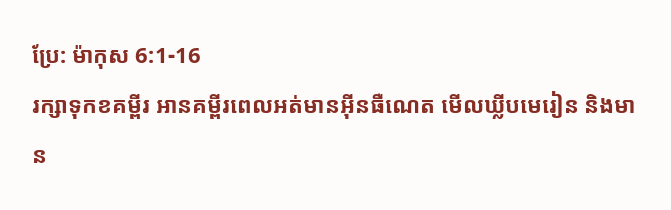ប្រែ: ម៉ាកុស 6:1-16
រក្សាទុកខគម្ពីរ អានគម្ពីរពេលអត់មានអ៊ីនធឺណេត មើលឃ្លីបមេរៀន និងមាន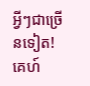អ្វីៗជាច្រើនទៀត!
គេហ៍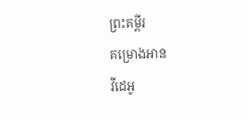ព្រះគម្ពីរ
គម្រោងអាន
វីដេអូ